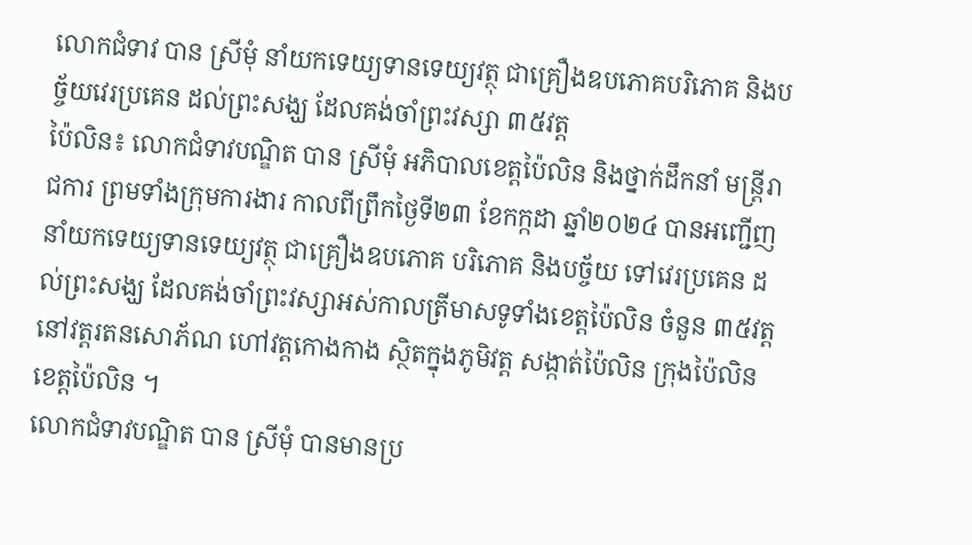លោកជំទាវ បាន ស្រីមុំ នាំយកទេយ្យទានទេយ្យវត្ថុ ជាគ្រឿងឧបភោគបរិភោគ និងបច្ច័យវេរប្រគេន ដល់ព្រះសង្ឃ ដែលគង់ចាំព្រះវស្សា ៣៥វត្ត
ប៉ៃលិន៖ លោកជំទាវបណ្ឌិត បាន ស្រីមុំ អភិបាលខេត្តប៉ៃលិន និងថ្នាក់ដឹកនាំ មន្ត្រីរាជការ ព្រមទាំងក្រុមការងារ កាលពីព្រឹកថ្ងៃទី២៣ ខែកក្កដា ឆ្នាំ២០២៤ បានអញ្ជើញនាំយកទេយ្យទានទេយ្យវត្ថុ ជាគ្រឿងឧបភោគ បរិភោគ និងបច្ច័យ ទៅវេរប្រគេន ដល់ព្រះសង្ឃ ដែលគង់ចាំព្រះវស្សាអស់កាលត្រីមាសទូទាំងខេត្តប៉ៃលិន ចំនួន ៣៥វត្ត នៅវត្តរតនសោភ័ណ ហៅវត្តកោងកាង ស្ថិតក្នុងភូមិវត្ត សង្កាត់ប៉ៃលិន ក្រុងប៉ៃលិន ខេត្តប៉ៃលិន ។
លោកជំទាវបណ្ឌិត បាន ស្រីមុំ បានមានប្រ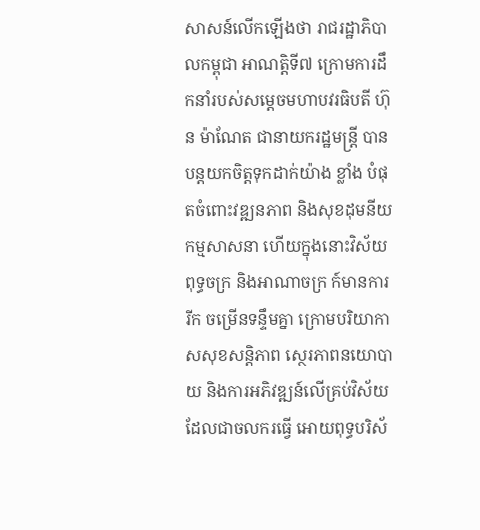សាសន៍លើកឡើងថា រាជរដ្ឋាភិបាលកម្ពុជា អាណត្តិទី៧ ក្រោមការដឹកនាំរបស់សម្តេចមហាបវរធិបតី ហ៊ុន ម៉ាណែត ជានាយករដ្ឋមន្ត្រី បានបន្តយកចិត្តទុកដាក់យ៉ាង ខ្លាំង បំផុតចំពោះវឌ្ឍនភាព និងសុខដុមនីយកម្មសាសនា ហើយក្នុងនោះវិស័យពុទ្ធចក្រ និងអាណាចក្រ ក៍មានការរីក ចម្រើនទន្ទឹមគ្នា ក្រោមបរិយាកាសសុខសន្តិភាព ស្ថេរភាពនយោបាយ និងការអភិវឌ្ឍន៍លើគ្រប់វិស័យ ដែលជាចលករធ្វើ អោយពុទ្ធបរិស័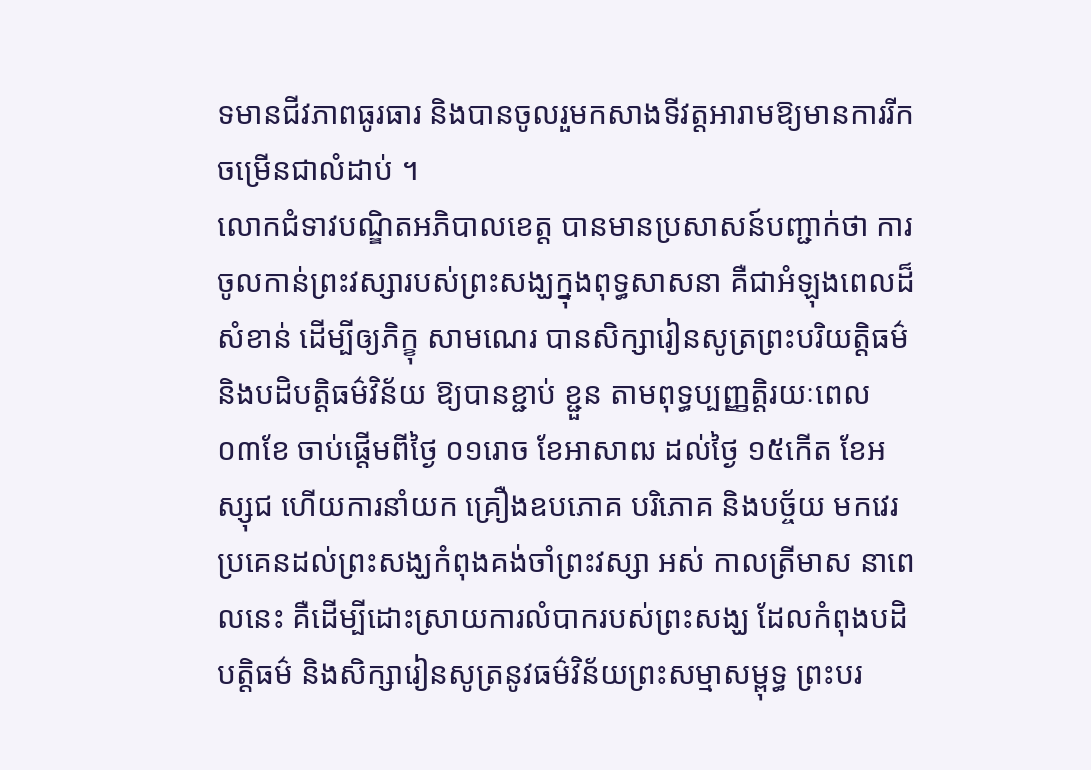ទមានជីវភាពធូរធារ និងបានចូលរួមកសាងទីវត្តអារាមឱ្យមានការរីកចម្រើនជាលំដាប់ ។
លោកជំទាវបណ្ឌិតអភិបាលខេត្ត បានមានប្រសាសន៍បញ្ជាក់ថា ការចូលកាន់ព្រះវស្សារបស់ព្រះសង្ឃក្នុងពុទ្ធសាសនា គឺជាអំឡុងពេលដ៏សំខាន់ ដើម្បីឲ្យភិក្ខុ សាមណេរ បានសិក្សារៀនសូត្រព្រះបរិយត្តិធម៌ និងបដិបត្តិធម៌វិន័យ ឱ្យបានខ្ជាប់ ខ្ជួន តាមពុទ្ធប្បញ្ញត្តិរយៈពេល ០៣ខែ ចាប់ផ្តើមពីថ្ងៃ ០១រោច ខែអាសាឍ ដល់ថ្ងៃ ១៥កើត ខែអស្សុជ ហើយការនាំយក គ្រឿងឧបភោគ បរិភោគ និងបច្ច័យ មកវេរប្រគេនដល់ព្រះសង្ឃកំពុងគង់ចាំព្រះវស្សា អស់ កាលត្រីមាស នាពេលនេះ គឺដើម្បីដោះស្រាយការលំបាករបស់ព្រះសង្ឃ ដែលកំពុងបដិបត្តិធម៌ និងសិក្សារៀនសូត្រនូវធម៌វិន័យព្រះសម្មាសម្ពុទ្ធ ព្រះបរ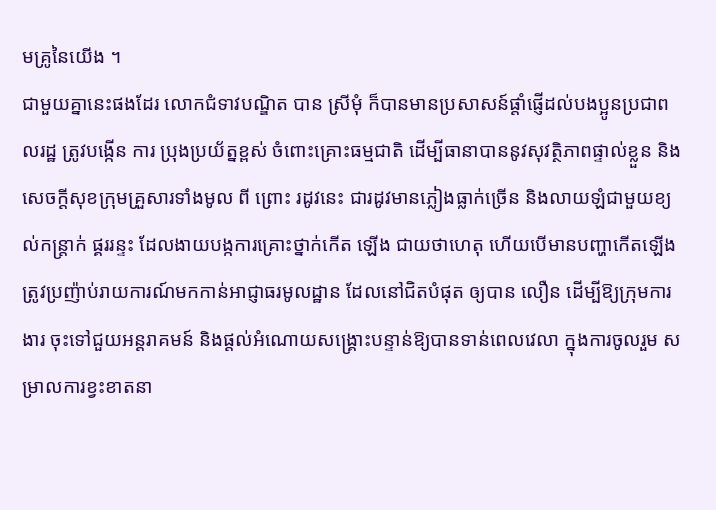មគ្រូនៃយើង ។
ជាមួយគ្នានេះផងដែរ លោកជំទាវបណ្ឌិត បាន ស្រីមុំ ក៏បានមានប្រសាសន៍ផ្តាំផ្ញើដល់បងប្អូនប្រជាពលរដ្ឋ ត្រូវបង្កើន ការ ប្រុងប្រយ័ត្នខ្ពស់ ចំពោះគ្រោះធម្មជាតិ ដើម្បីធានាបាននូវសុវត្ថិភាពផ្ទាល់ខ្លួន និងសេចក្តីសុខក្រុមគ្រួសារទាំងមូល ពី ព្រោះ រដូវនេះ ជារដូវមានភ្លៀងធ្លាក់ច្រើន និងលាយឡំជាមួយខ្យល់កន្ត្រាក់ ផ្គររន្ទះ ដែលងាយបង្កការគ្រោះថ្នាក់កើត ឡើង ជាយថាហេតុ ហើយបើមានបញ្ហាកើតឡើង ត្រូវប្រញ៉ាប់រាយការណ៍មកកាន់អាជ្ញាធរមូលដ្ឋាន ដែលនៅជិតបំផុត ឲ្យបាន លឿន ដើម្បីឱ្យក្រុមការងារ ចុះទៅជួយអន្តរាគមន៍ និងផ្តល់អំណោយសង្គ្រោះបន្ទាន់ឱ្យបានទាន់ពេលវេលា ក្នុងការចូលរួម សម្រាលការខ្វះខាតនា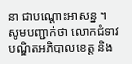នា ជាបណ្តោះអាសន្ន ។
សូមបញ្ជាក់ថា លោកជំទាវបណ្ឌិតអភិបាលខេត្ត និង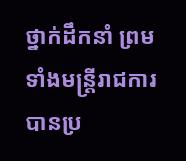ថ្នាក់ដឹកនាំ ព្រមទាំងមន្ត្រីរាជការ បានប្រ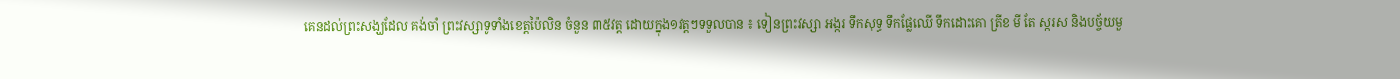គេនដល់ព្រះសង្ឃដែល គង់ចាំ ព្រះវស្សាទូទាំងខេត្តប៉ៃលិន ចំនួន ៣៥វត្ត ដោយក្នុង១វត្តៗទទួលបាន ៖ ទៀនព្រះវស្សា អង្ករ ទឹកសុទ្ធ ទឹកផ្លែឈើ ទឹកដោះគោ ត្រីខ មី តែ ស្ករស និងបច្ច័យមួ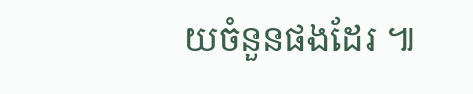យចំនួនផងដែរ ៕